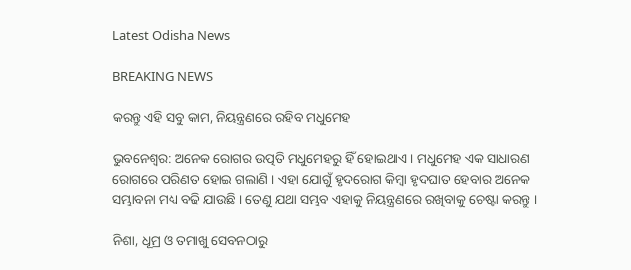Latest Odisha News

BREAKING NEWS

କରନ୍ତୁ ଏହି ସବୁ କାମ, ନିୟନ୍ତ୍ରଣରେ ରହିବ ମଧୁମେହ

ଭୁବନେଶ୍ୱର: ଅନେକ ରୋଗର ଉତ୍ପତି ମଧୁମେହରୁ ହିଁ ହୋଇଥାଏ । ମଧୁମେହ ଏକ ସାଧାରଣ ରୋଗରେ ପରିଣତ ହୋଇ ଗଲାଣି । ଏହା ଯୋଗୁଁ ହୃଦରୋଗ କିମ୍ବା ହୃଦଘାତ ହେବାର ଅନେକ ସମ୍ଭାବନା ମଧ୍ୟ ବଢି ଯାଉଛି । ତେଣୁ ଯଥା ସମ୍ଭବ ଏହାକୁ ନିୟନ୍ତ୍ରଣରେ ରଖିବାକୁ ଚେଷ୍ଟା କରନ୍ତୁ ।

ନିଶା, ଧୂମ୍ର ଓ ତମାଖୁ ସେବନଠାରୁ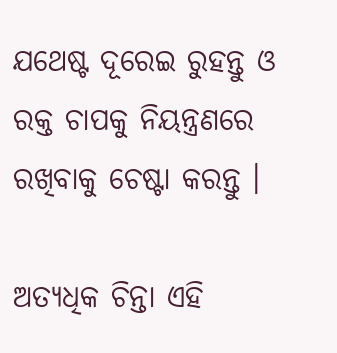ଯଥେଷ୍ଟ ଦୂରେଇ ରୁହନ୍ତୁ ଓ ରକ୍ତ ଚାପକୁ ନିୟନ୍ତ୍ରଣରେ ରଖିବାକୁ ଚେଷ୍ଟା କରନ୍ତୁ ।

ଅତ୍ୟଧିକ ଚିନ୍ତା ଏହି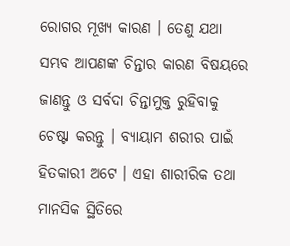ରୋଗର ମୂଖ୍ୟ କାରଣ । ତେଣୁ ଯଥା ସମ୍ଭବ ଆପଣଙ୍କ ଚିନ୍ତାର କାରଣ ବିଷୟରେ ଜାଣନ୍ତୁ ଓ ସର୍ବଦା ଚିନ୍ତାମୁକ୍ତ ରୁହିବାକୁ ଚେଷ୍ଟା କରନ୍ତୁ । ବ୍ୟାୟାମ ଶରୀର ପାଇଁ ହିତକାରୀ ଅଟେ । ଏହା ଶାରୀରିକ ତଥା ମାନସିକ ସ୍ଥିତିରେ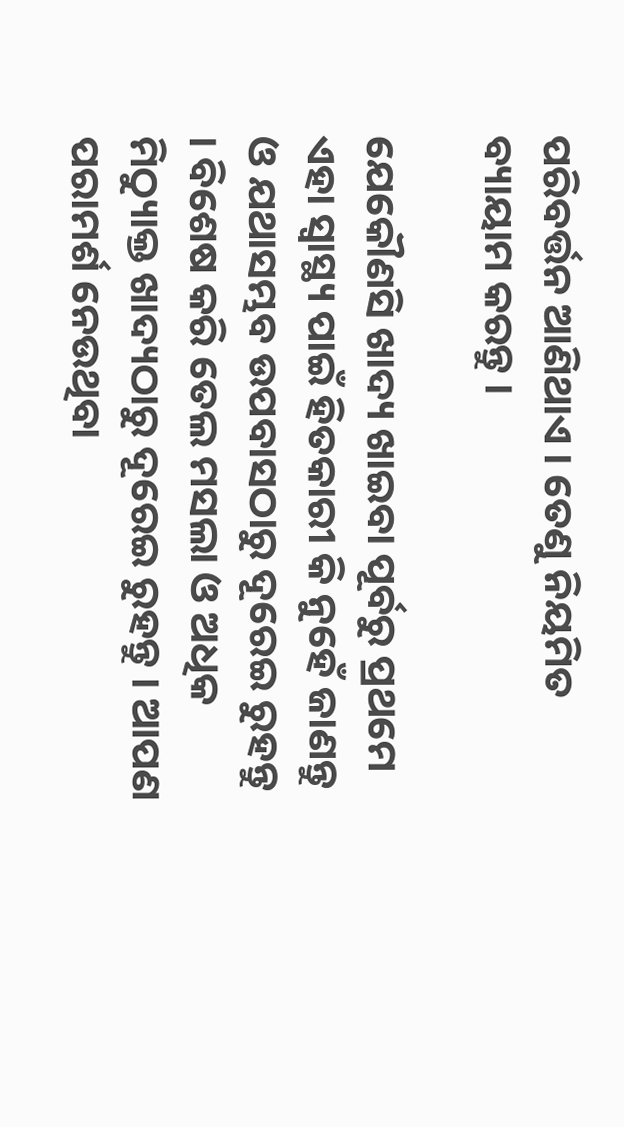ପରିବର୍ତ୍ତନ ଆଣିଥାଏ । ତେଣୁ ନିୟମିତ ବ୍ୟାୟାମ କରନ୍ତୁ ।

ଯେକୌଣସି ଖାଦ୍ୟ ଖାଇବା ପୂର୍ବରୁ ପ୍ରଥମେ ଏହା ସ୍ୱାସ୍ଥ୍ୟ ପାଇଁ ହିତକାରୀ କି ନୁହେଁ ଜାଣନ୍ତୁ ଓ ଯଥାସମ୍ଭବ ଉପବାସଠାରୁ ଦୂରେଇ ରୁହନ୍ତୁ । ବିଶେଷ କରି ତେଲ ମସଲା ଓ ଅଧିକ ମିଠ୍ୟାୁକ୍ତ ଖାଦ୍ୟଠାରୁ ଦୂରେଇ ରୁହନ୍ତୁ । ଆପଣ ପରାମର୍ଶ ନେଉଥିବା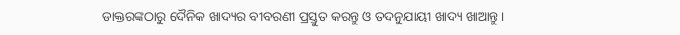ଡାକ୍ତରଙ୍କଠାରୁ ଦୈନିକ ଖାଦ୍ୟର ବୀବରଣୀ ପ୍ରସ୍ତୁତ କରନ୍ତୁ ଓ ତଦନୁଯାୟୀ ଖାଦ୍ୟ ଖାଆନ୍ତୁ ।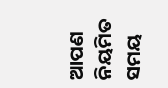ଆପଣ ନିୟମିତ ସମୟ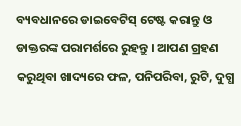ବ୍ୟବଧାନରେ ଡାଇବେଟିସ୍ ଟେଷ୍ଟ କରାନ୍ତୁ ଓ ଡାକ୍ତରଙ୍କ ପରାମର୍ଶରେ ରୁହନ୍ତୁ । ଆପଣ ଗ୍ରହଣ କରୁଥିବା ଖାଦ୍ୟରେ ଫଳ, ପନିପରିବା, ରୁଟି, ଦୁଗ୍ଧ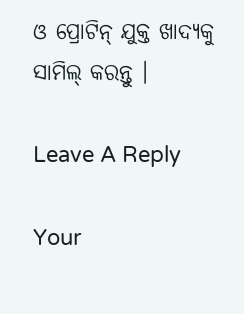ଓ ପ୍ରୋଟିନ୍ ଯୁକ୍ତ ଖାଦ୍ୟକୁ ସାମିଲ୍ କରନ୍ତୁ ।

Leave A Reply

Your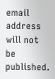email address will not be published.